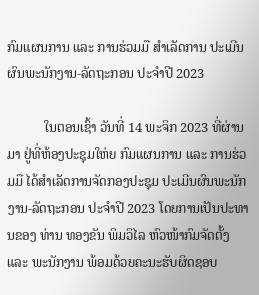ກົມແຜນການ ແລະ ການຮ່ວມມື ສໍາເລັດການ ປະເມີນຜົນພະນັກງານ-ລັດຖະກອນ ປະຈໍາປີ 2023

           ໃນຕອນເຊົ້າ ວັນທີ່ 14 ພະຈິກ 2023 ທີ່ຜ່ານມາ ຢູ່ທີ່ຫ້ອງປະຊຸມໃຫ່ຍ ກົມແຜນການ ແລະ ການຮ່ວມມື ໄດ້ສໍາເລັດການຈັດກອງປະຊຸມ ປະເມີນຜົນພະນັກງານ-ລັດຖະກອນ ປະຈໍາປີ 2023 ໂດຍການເປັນປະທານຂອງ ທ່ານ ທອງຂັນ ພິມວິໄລ ຫົວໜ້າກົມຈັດຕັ້ງ ແລະ ພະນັກງານ ພ້ອມດ້ວຍຄະນະຮັບຜິດຊອບ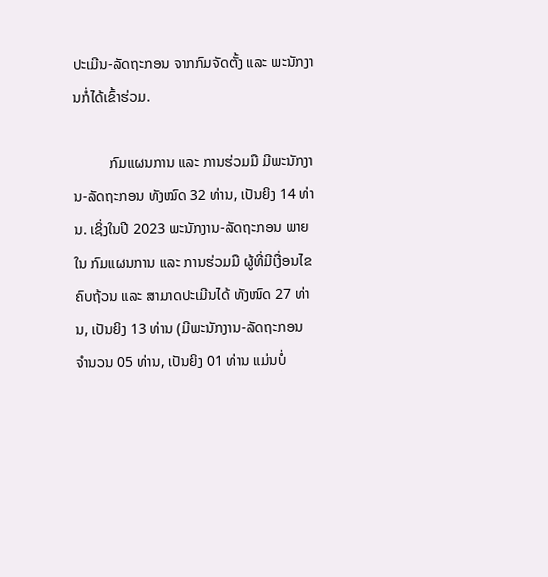ປະເມີນ-ລັດຖະກອນ ຈາກກົມຈັດຕັ້ງ ແລະ ພະນັກງານກໍ່ໄດ້ເຂົ້າຮ່ວມ.

          ກົມແຜນການ ແລະ ການຮ່ວມມື ມີພະນັກງານ-ລັດຖະກອນ ທັງໝົດ 32 ທ່ານ, ເປັນຍິງ 14 ທ່ານ. ເຊິ່ງໃນປີ 2023 ພະນັກງານ-ລັດຖະກອນ ພາຍໃນ ກົມແຜນການ ແລະ ການຮ່ວມມື ຜູ້ທີ່ມີເງື່ອນໄຂຄົບຖ້ວນ ແລະ ສາມາດປະເມີນໄດ້ ທັງໜົດ 27 ທ່ານ, ເປັນຍິງ 13 ທ່ານ (ມີພະນັກງານ-ລັດຖະກອນ ຈໍານວນ 05 ທ່ານ, ເປັນຍິງ 01 ທ່ານ ແມ່ນບໍ່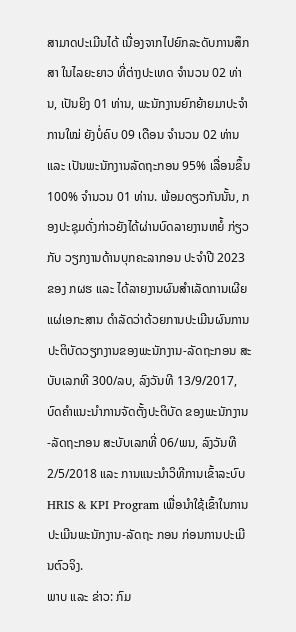ສາມາດປະເມີນໄດ້ ເນື່ອງຈາກໄປຍົກລະດັບການສຶກສາ ໃນໄລຍະຍາວ ທີ່ຕ່າງປະເທດ ຈໍານວນ 02 ທ່ານ, ເປັນຍິງ 01 ທ່ານ, ພະນັກງານຍົກຍ້າຍມາປະຈໍາການໃໝ່ ຍັງບໍ່ຄົບ 09 ເດືອນ ຈໍານວນ 02 ທ່ານ ແລະ ເປັນພະນັກງານລັດຖະກອນ 95% ເລື່ອນຂຶ້ນ 100% ຈໍານວນ 01 ທ່ານ. ພ້ອມດຽວກັນນັ້ນ, ກອງປະຊຸມດັ່ງກ່າວຍັງໄດ້ຜ່ານບົດລາຍງານຫຍໍ້ ກ່ຽວກັບ ວຽກງານດ້ານບຸກຄະລາກອນ ປະຈໍາປີ 2023 ຂອງ ກຜຮ ແລະ ໄດ້ລາຍງານຜົນສໍາເລັດການເຜີຍແຜ່ເອກະສານ ດໍາລັດວ່າດ້ວຍການປະເມີນຜົນການປະຕິບັດວຽກງານຂອງພະນັກງານ-ລັດຖະກອນ ສະບັບເລກທີ 300/ລບ, ລົງວັນທີ 13/9/2017, ບົດຄໍາແນະນໍາການຈັດຕັ້ງປະຕິບັດ ຂອງພະນັກງານ-ລັດຖະກອນ ສະບັບເລກທີ່ 06/ພນ, ລົງວັນທີ 2/5/2018 ແລະ ການແນະນໍາວິທີການເຂົ້າລະບົບ HRIS & KPI Program ເພື່ອນໍາໃຊ້ເຂົ້າໃນການປະເມີນພະນັກງານ-ລັດຖະ ກອນ ກ່ອນການປະເມີນຕົວຈິງ.
ພາບ ແລະ ຂ່າວ: ກົມ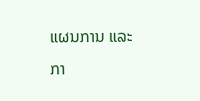ແຜນການ ແລະ ກາ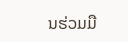ນຮ່ວມມື